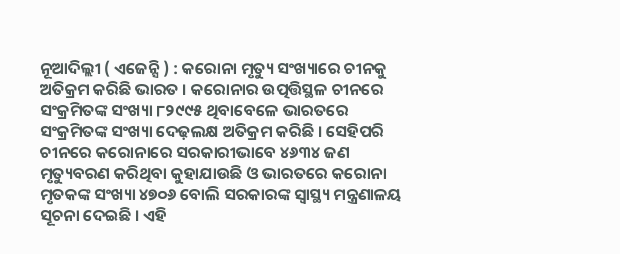ନୂଆଦିଲ୍ଲୀ ( ଏଜେନ୍ସି ) : କରୋନା ମୃତ୍ୟୁ ସଂଖ୍ୟାରେ ଚୀନକୁ ଅତିକ୍ରମ କରିଛି ଭାରତ । କରୋନାର ଉତ୍ପତ୍ତିସ୍ଥଳ ଚୀନରେ ସଂକ୍ରମିତଙ୍କ ସଂଖ୍ୟା ୮୨୯୯୫ ଥିବାବେଳେ ଭାରତରେ ସଂକ୍ରମିତଙ୍କ ସଂଖ୍ୟା ଦେଢ଼ଲକ୍ଷ ଅତିକ୍ରମ କରିଛି । ସେହିପରି ଚୀନରେ କରୋନାରେ ସରକାରୀଭାବେ ୪୬୩୪ ଜଣ ମୃତ୍ୟୁବରଣ କରିଥିବା କୁହାଯାଉଛି ଓ ଭାରତରେ କରୋନା ମୃତକଙ୍କ ସଂଖ୍ୟା ୪୭୦୬ ବୋଲି ସରକାରଙ୍କ ସ୍ବାସ୍ଥ୍ୟ ମନ୍ତ୍ରଣାଳୟ ସୂଚନା ଦେଇଛି । ଏହି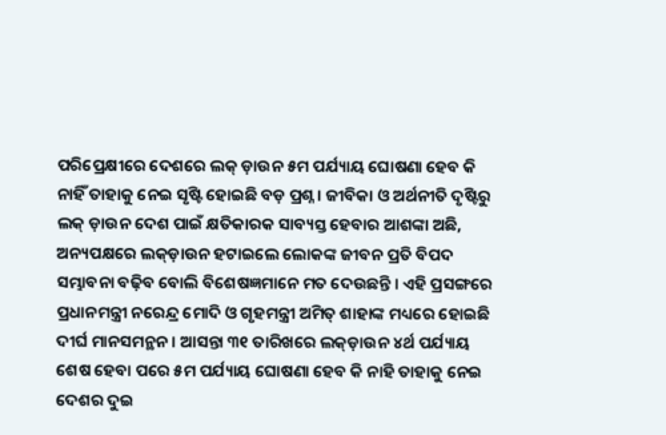ପରିପ୍ରେକ୍ଷୀରେ ଦେଶରେ ଲକ୍ ଡ଼ାଉନ ୫ମ ପର୍ଯ୍ୟାୟ ଘୋଷଣା ହେବ କି ନାହିଁ ତାହାକୁ ନେଇ ସୃଷ୍ଟି ହୋଇଛି ବଡ଼ ପ୍ରଶ୍ନ । ଜୀବିକା ଓ ଅର୍ଥନୀତି ଦୃଷ୍ଟିରୁ ଲକ୍ ଡ଼ାଉନ ଦେଶ ପାଇଁ କ୍ଷତିକାରକ ସାବ୍ୟସ୍ତ ହେବାର ଆଶଙ୍କା ଅଛି, ଅନ୍ୟପକ୍ଷରେ ଲକ୍ଡ଼ାଉନ ହଟାଇଲେ ଲୋକଙ୍କ ଜୀବନ ପ୍ରତି ବିପଦ ସମ୍ଭାବନା ବଢ଼ିବ ବୋଲି ବିଶେଷଜ୍ଞମାନେ ମତ ଦେଉଛନ୍ତି । ଏହି ପ୍ରସଙ୍ଗରେ ପ୍ରଧାନମନ୍ତ୍ରୀ ନରେନ୍ଦ୍ର ମୋଦି ଓ ଗୃହମନ୍ତ୍ରୀ ଅମିତ୍ ଶାହାଙ୍କ ମଧ୍ୟରେ ହୋଇଛି ଦୀର୍ଘ ମାନସମନ୍ଥନ । ଆସନ୍ତା ୩୧ ତାରିଖରେ ଲକ୍ଡ଼ାଉନ ୪ର୍ଥ ପର୍ଯ୍ୟାୟ ଶେଷ ହେବା ପରେ ୫ମ ପର୍ଯ୍ୟାୟ ଘୋଷଣା ହେବ କି ନାହି ତାହାକୁ ନେଇ ଦେଶର ଦୁଇ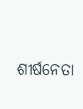ଶୀର୍ଷନେତା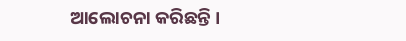ଆଲୋଚନା କରିଛନ୍ତି ।